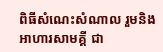ពិធីសំណេះសំណាល រួមនិងអាហារសាមគ្គី ជា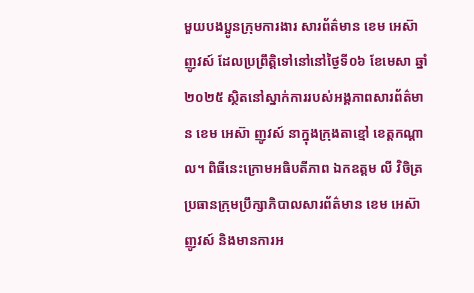មួយបងប្អូនក្រុមការងារ សារព័ត៌មាន ខេម អេស៊ា ញូវស៍ ដែលប្រព្រឹត្តិទៅនៅនៅថ្ងៃទី០៦ ខែមេសា ឆ្នាំ ២០២៥ ស្ថិតនៅស្នាក់ការរបស់អង្គភាពសារព័ត៌មាន ខេម អេស៊ា ញូវស៍ នាក្នុងក្រុងតាខ្មៅ ខេត្តកណ្តាល។ ពិធីនេះក្រោមអធិបតីភាព ឯកឧត្តម លី វិចិត្រ ប្រធានក្រុមប្រឹក្សាភិបាលសារព័ត៌មាន ខេម អេស៊ា ញូវស៍ និងមានការអ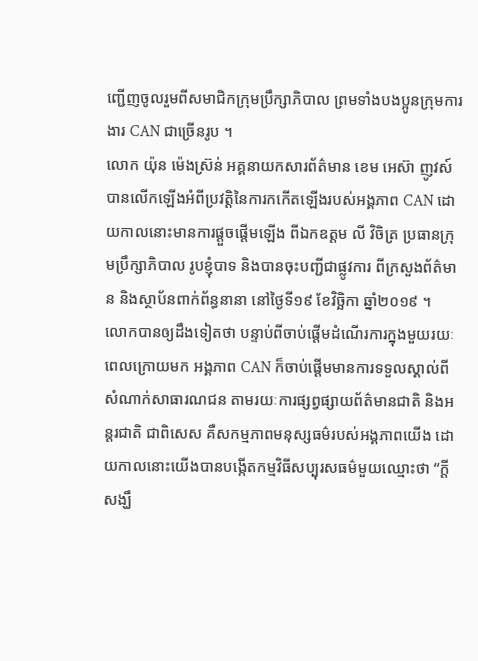ញ្ជើញចូលរួមពីសមាជិកក្រុមប្រឹក្សាភិបាល ព្រមទាំងបងប្អូនក្រុមការងារ CAN ជាច្រើនរូប ។
លោក យ៉ុន ម៉េងស្រ៊ន់ អគ្គនាយកសារព័ត៌មាន ខេម អេស៊ា ញូវស៍ បានលើកឡើងអំពីប្រវត្តិនៃការកកើតឡើងរបស់អង្គភាព CAN ដោយកាលនោះមានការផ្តួចផ្តើមឡើង ពីឯកឧត្តម លី វិចិត្រ ប្រធានក្រុមប្រឹក្សាភិបាល រូបខ្ញុំបាទ និងបានចុះបញ្ជីជាផ្លូវការ ពីក្រសួងព័ត៌មាន និងស្ថាប័នពាក់ព័ន្ធនានា នៅថ្ងៃទី១៩ ខែវិច្ឆិកា ឆ្នាំ២០១៩ ។
លោកបានឲ្យដឹងទៀតថា បន្ទាប់ពីចាប់ផ្តើមដំណើរការក្នុងមួយរយៈពេលក្រោយមក អង្គភាព CAN ក៏ចាប់ផ្តើមមានការទទួលស្គាល់ពីសំណាក់សាធារណជន តាមរយៈការផ្សព្វផ្សាយព័ត៌មានជាតិ និងអន្តរជាតិ ជាពិសេស គឺសកម្មភាពមនុស្សធម៌របស់អង្គភាពយើង ដោយកាលនោះយើងបានបង្កើតកម្មវិធីសប្បុរសធម៌មួយឈ្មោះថា “ក្តីសង្ឃឹ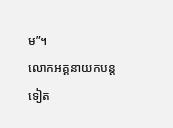ម”។
លោកអគ្គនាយកបន្តទៀត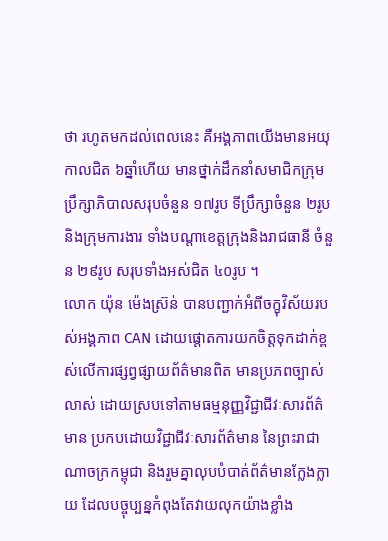ថា រហូតមកដល់ពេលនេះ គឺអង្គភាពយើងមានអយុកាលជិត ៦ឆ្នាំហើយ មានថ្នាក់ដឹកនាំសមាជិកក្រុមប្រឹក្សាភិបាលសរុបចំនួន ១៧រូប ទីប្រឹក្សាចំនួន ២រូប និងក្រុមការងារ ទាំងបណ្តាខេត្តក្រុងនិងរាជធានី ចំនួន ២៩រូប សរុបទាំងអស់ជិត ៤០រូប ។
លោក យ៉ុន ម៉េងស្រ៊ន់ បានបញ្ជាក់អំពីចក្ខុវិស័យរបស់អង្គភាព CAN ដោយផ្តោតការយកចិត្តទុកដាក់ខ្ពស់លើការផ្សព្វផ្សាយព័ត៌មានពិត មានប្រភពច្បាស់លាស់ ដោយស្របទៅតាមធម្មនុញ្ញវិជ្ជាជីវៈសារព័ត៌មាន ប្រកបដោយវិជ្ជាជីវៈសារព័ត៌មាន នៃព្រះរាជាណាចក្រកម្ពុជា និងរួមគ្នាលុបបំបាត់ព័ត៌មានក្លែងក្លាយ ដែលបច្ចុប្បន្នកំពុងតែវាយលុកយ៉ាងខ្លាំង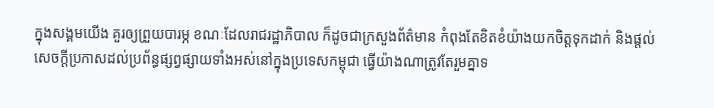ក្នុងសង្គមយើង គួរឲ្យព្រួយបារម្ភ ខណៈដែលរាជរដ្ឋាភិបាល ក៏ដូចជាក្រសួងព័ត៌មាន កំពុងតែខិតខំយ៉ាងយកចិត្តទុកដាក់ និងផ្តល់សេចក្តីប្រកាសដល់ប្រព័ន្ធផ្សព្វផ្សាយទាំងអស់នៅក្នុងប្រទេសកម្ពុជា ធ្វើយ៉ាងណាត្រូវតែរួមគ្នាទ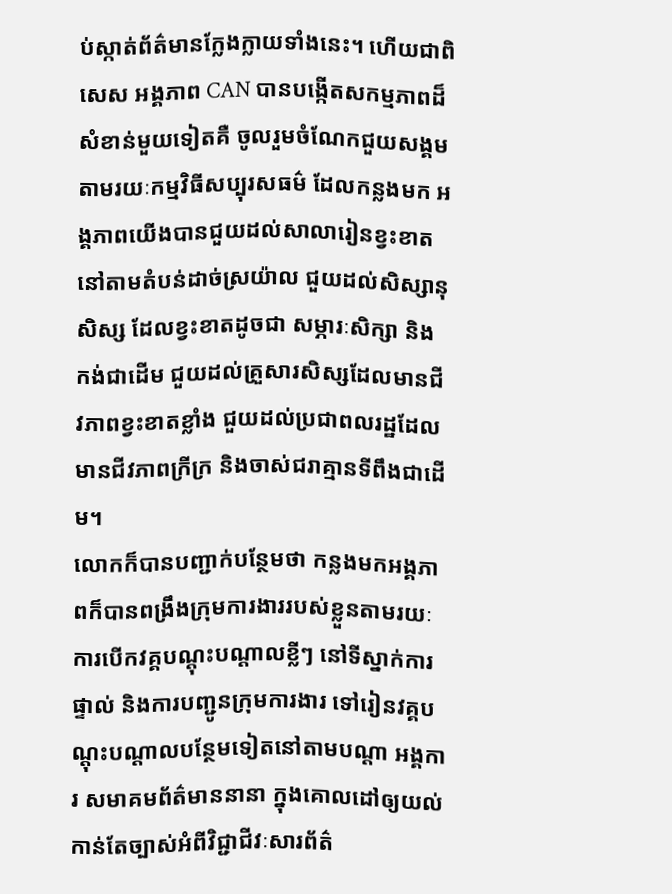ប់ស្កាត់ព័ត៌មានក្លែងក្លាយទាំងនេះ។ ហើយជាពិសេស អង្គភាព CAN បានបង្កើតសកម្មភាពដ៏សំខាន់មួយទៀតគឺ ចូលរួមចំណែកជួយសង្គមតាមរយៈកម្មវិធីសប្បុរសធម៌ ដែលកន្លងមក អង្គភាពយើងបានជួយដល់សាលារៀនខ្វះខាតនៅតាមតំបន់ដាច់ស្រយ៉ាល ជួយដល់សិស្សានុសិស្ស ដែលខ្វះខាតដូចជា សម្ភារៈសិក្សា និង កង់ជាដើម ជួយដល់គ្រួសារសិស្សដែលមានជីវភាពខ្វះខាតខ្លាំង ជួយដល់ប្រជាពលរដ្ឋដែលមានជីវភាពក្រីក្រ និងចាស់ជរាគ្មានទីពឹងជាដើម។
លោកក៏បានបញ្ជាក់បន្ថែមថា កន្លងមកអង្គភាពក៏បានពង្រឹងក្រុមការងាររបស់ខ្លួនតាមរយៈការបើកវគ្គបណ្តុះបណ្តាលខ្លីៗ នៅទីស្នាក់ការផ្ទាល់ និងការបញ្ជូនក្រុមការងារ ទៅរៀនវគ្គបណ្តុះបណ្តាលបន្ថែមទៀតនៅតាមបណ្តា អង្គការ សមាគមព័ត៌មាននានា ក្នុងគោលដៅឲ្យយល់កាន់តែច្បាស់អំពីវិជ្ជាជីវៈសារព័ត៌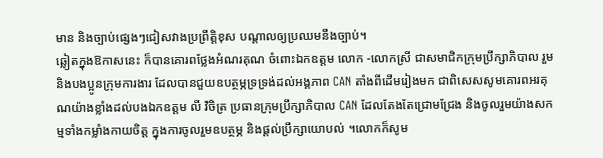មាន និងច្បាប់ផ្សេងៗជៀសវាងប្រព្រឹត្តិខុស បណ្តាលឲ្យប្រឈមនឹងច្បាប់។
ឆ្លៀតក្នុងឱកាសនេះ ក៏បានគោរពថ្លែងអំណរគុណ ចំពោះឯកឧត្តម លោក -លោកស្រី ជាសមាជិកក្រុមប្រឹក្សាភិបាល រួមនិងបងប្អូនក្រុមការងារ ដែលបានជួយឧបត្ថម្ភទ្រទ្រង់ដល់អង្គភាព CAN តាំងពីដើមរៀងមក ជាពិសេសសូមគោរពអរគុណយ៉ាងខ្លាំងដល់បងឯកឧត្តម លី វិចិត្រ ប្រធានក្រុមប្រឹក្សាភិបាល CAN ដែលតែងតែជ្រោមជ្រែង និងចូលរួមយ៉ាងសកម្មទាំងកម្លាំងកាយចិត្ត ក្នុងការចូលរួមឧបត្ថម្ភ និងផ្តល់ប្រឹក្សាយោបល់ ។លោកក៏សូម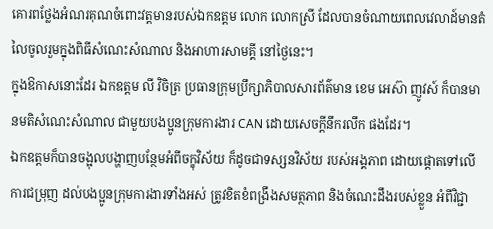គោរពថ្លែងអំណរគុណចំពោះវត្តមានរបស់ឯកឧត្តម លោក លោកស្រី ដែលបានចំណាយពេលវេលាដ៍មានតំលៃចូលរួមក្នុងពិធីសំណេះសំណាល និងអាហារសាមគ្គី នៅថ្ងៃនេះ។
ក្នុងឱកាសនោះដែរ ឯកឧត្តម លី វិចិត្រ ប្រធានក្រុមប្រឹក្សាភិបាលសារព័ត៌មាន ខេម អេស៊ា ញូវស៍ ក៏បានមានមតិសំណេះសំណាល ជាមួយបងប្អូនក្រុមការងារ CAN ដោយសេចក្តីនឹករលឹក ផងដែរ។
ឯកឧត្តមក៏បានចង្អុលបង្ហាញបន្ថែមអំពីចក្ខុវិស័យ ក៏ដូចជាទស្សនវិស័យ របស់អង្គភាព ដោយផ្តោតទៅលើការជម្រុញ ដល់បងប្អូនក្រុមការងារទាំងអស់ ត្រូវខិតខំពង្រឹងសមត្ថភាព និងចំណេះដឹងរបស់ខ្លួន អំពីវិជ្ជា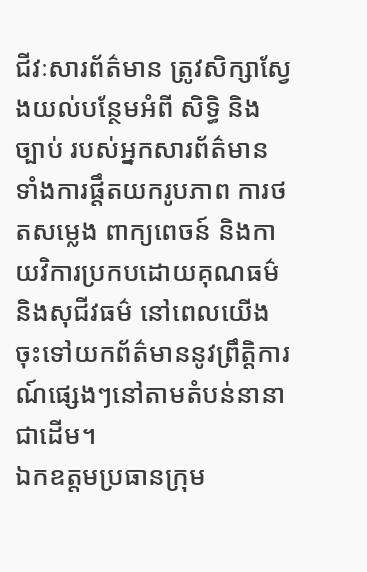ជីវៈសារព័ត៌មាន ត្រូវសិក្សាស្វែងយល់បន្ថែមអំពី សិទ្ធិ និងច្បាប់ របស់អ្នកសារព័ត៌មាន ទាំងការផ្តឹតយករូបភាព ការថតសម្លេង ពាក្យពេចន៍ និងកាយវិការប្រកបដោយគុណធម៌ និងសុជីវធម៌ នៅពេលយើងចុះទៅយកព័ត៌មាននូវព្រឹត្តិការណ៍ផ្សេងៗនៅតាមតំបន់នានាជាដើម។
ឯកឧត្តមប្រធានក្រុម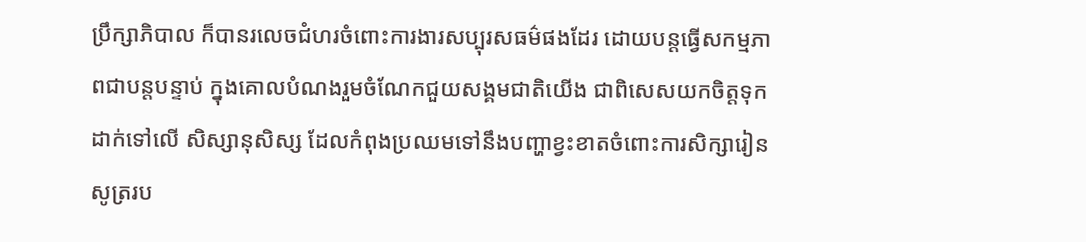ប្រឹក្សាភិបាល ក៏បានរលេចជំហរចំពោះការងារសប្បុរសធម៌ផងដែរ ដោយបន្តធ្វើសកម្មភាពជាបន្តបន្ទាប់ ក្នុងគោលបំណងរួមចំណែកជួយសង្គមជាតិយើង ជាពិសេសយកចិត្តទុកដាក់ទៅលើ សិស្សានុសិស្ស ដែលកំពុងប្រឈមទៅនឹងបញ្ហាខ្វះខាតចំពោះការសិក្សារៀនសូត្ររប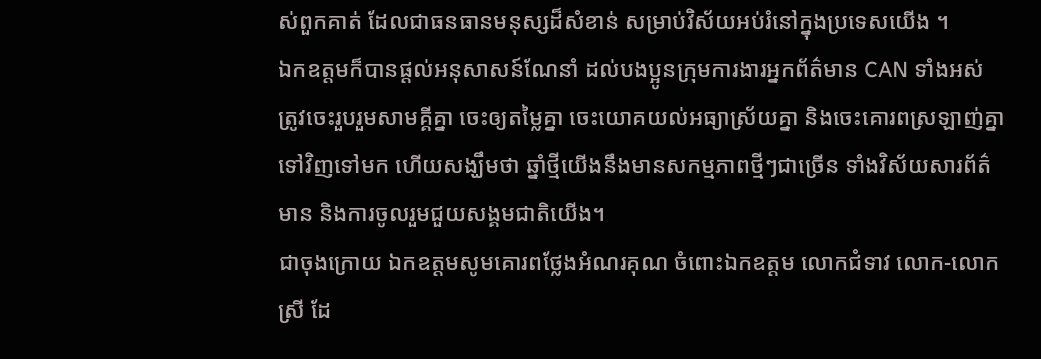ស់ពួកគាត់ ដែលជាធនធានមនុស្សដ៏សំខាន់ សម្រាប់វិស័យអប់រំនៅក្នុងប្រទេសយើង ។
ឯកឧត្តមក៏បានផ្តល់អនុសាសន៍ណែនាំ ដល់បងប្អូនក្រុមការងារអ្នកព័ត៌មាន CAN ទាំងអស់ ត្រូវចេះរួបរួមសាមគ្គីគ្នា ចេះឲ្យតម្លៃគ្នា ចេះយោគយល់អធ្យាស្រ័យគ្នា និងចេះគោរពស្រឡាញ់គ្នាទៅវិញទៅមក ហើយសង្ឃឹមថា ឆ្នាំថ្មីយើងនឹងមានសកម្មភាពថ្មីៗជាច្រើន ទាំងវិស័យសារព័ត៌មាន និងការចូលរួមជួយសង្គមជាតិយើង។
ជាចុងក្រោយ ឯកឧត្តមសូមគោរពថ្លែងអំណរគុណ ចំពោះឯកឧត្តម លោកជំទាវ លោក-លោកស្រី ដែ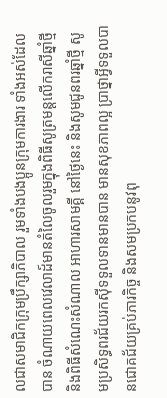លជាសមាជិកក្រុមប្រឹក្សាភិបាល រួមទាំងបងប្អូនក្រុមការងារ ទាំងអស់ដែលបាន ចំណាយពេលវេលាដ៍មានតំលៃចូលរួមក្នុងពិធីសូត្រមន្តលើករាសីឆ្នាំថ្មី និងពិធីសំណេះសំណាល អាហារសាមគ្គី នៅថ្ងៃនេះ និងសូមជូនពរឆ្នាំថ្មី សូមប្រសិទ្ធពរជ័យរកស៊ីទទួលទានមានបាន មានសុខភាពល្អ ប្រាថ្នាអ្វីទទួលបានជោគជ័យគ្រប់ភារកិច្ច និងសមប្រកបនូវពុ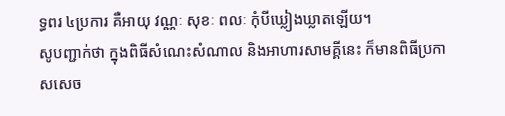ទ្ធពរ ៤ប្រការ គឺអាយុ វណ្ណៈ សុខៈ ពលៈ កុំបីឃ្លៀងឃ្លាតឡើយ។
សូបញ្ជាក់ថា ក្នុងពិធីសំណេះសំណាល និងអាហារសាមគ្គីនេះ ក៏មានពិធីប្រកាសសេច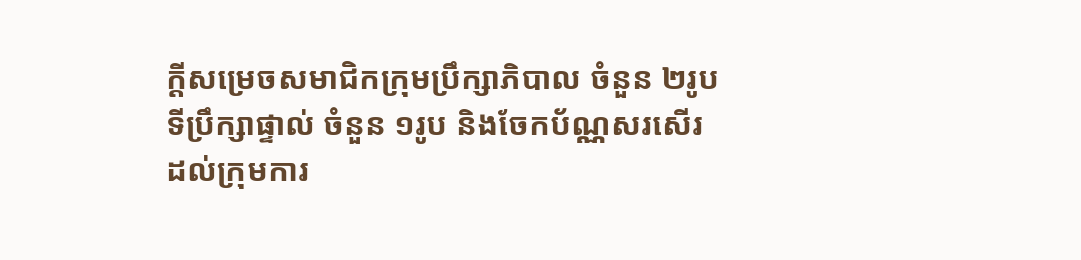ក្តីសម្រេចសមាជិកក្រុមប្រឹក្សាភិបាល ចំនួន ២រូប ទីប្រឹក្សាផ្ទាល់ ចំនួន ១រូប និងចែកប័ណ្ណសរសើរដល់ក្រុមការ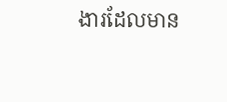ងារដែលមាន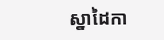ស្នាដៃកា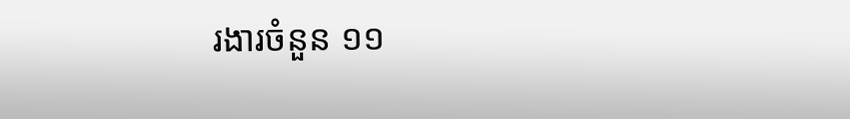រងារចំនួន ១១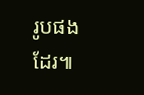រូបផងដែរ៕